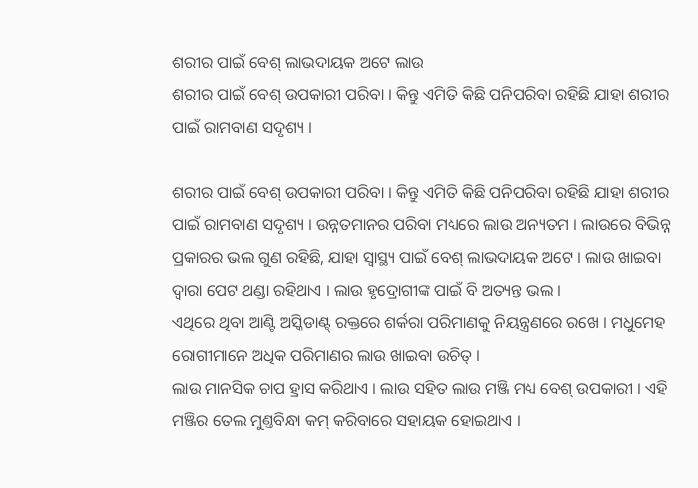ଶରୀର ପାଇଁ ବେଶ୍ ଲାଭଦାୟକ ଅଟେ ଲାଉ
ଶରୀର ପାଇଁ ବେଶ୍ ଉପକାରୀ ପରିବା । କିନ୍ତୁ ଏମିତି କିଛି ପନିପରିବା ରହିଛି ଯାହା ଶରୀର ପାଇଁ ରାମବାଣ ସଦୃଶ୍ୟ ।

ଶରୀର ପାଇଁ ବେଶ୍ ଉପକାରୀ ପରିବା । କିନ୍ତୁ ଏମିତି କିଛି ପନିପରିବା ରହିଛି ଯାହା ଶରୀର ପାଇଁ ରାମବାଣ ସଦୃଶ୍ୟ । ଉନ୍ନତମାନର ପରିବା ମଧ୍ୟରେ ଲାଉ ଅନ୍ୟତମ । ଲାଉରେ ବିଭିନ୍ନ ପ୍ରକାରର ଭଲ ଗୁଣ ରହିଛି, ଯାହା ସ୍ୱାସ୍ଥ୍ୟ ପାଇଁ ବେଶ୍ ଲାଭଦାୟକ ଅଟେ । ଲାଉ ଖାଇବା ଦ୍ୱାରା ପେଟ ଥଣ୍ଡା ରହିଥାଏ । ଲାଉ ହୃଦ୍ରୋଗୀଙ୍କ ପାଇଁ ବି ଅତ୍ୟନ୍ତ ଭଲ ।
ଏଥିରେ ଥିବା ଆଣ୍ଟି ଅସ୍କିଡାଣ୍ଟ୍ ରକ୍ତରେ ଶର୍କରା ପରିମାଣକୁ ନିୟନ୍ତ୍ରଣରେ ରଖେ । ମଧୁମେହ ରୋଗୀମାନେ ଅଧିକ ପରିମାଣର ଲାଉ ଖାଇବା ଉଚିତ୍ ।
ଲାଉ ମାନସିକ ଚାପ ହ୍ରାସ କରିଥାଏ । ଲାଉ ସହିତ ଲାଉ ମଞ୍ଜି ମଧ୍ୟ ବେଶ୍ ଉପକାରୀ । ଏହି ମଞ୍ଜିର ତେଲ ମୁଣ୍ତବିନ୍ଧା କମ୍ କରିବାରେ ସହାୟକ ହୋଇଥାଏ ।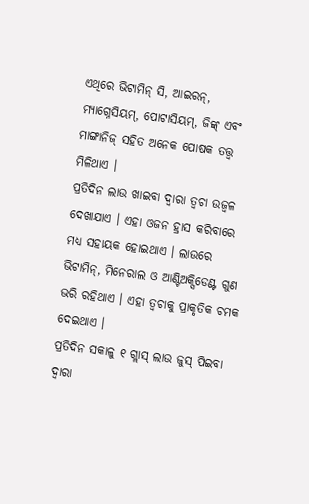ଏଥିରେ ଭିଟାମିନ୍ ସି, ଆଇରନ୍, ମ୍ୟାଗ୍ନେସିୟମ୍, ପୋଟାସିୟମ୍, ଜିଙ୍କ୍ ଏବଂ ମାଙ୍ଗାନିଜ୍ ସହିତ ଅନେକ ପୋଷକ ତତ୍ତ୍ୱ ମିଳିଥାଏ ।
ପ୍ରତିଦିନ ଲାଉ ଖାଇବା ଦ୍ୱାରା ତ୍ୱଚା ଉଜ୍ୱଳ ଦେଖାଯାଏ । ଏହା ଓଜନ ହ୍ରାସ କରିବାରେ ମଧ୍ୟ ସହାୟକ ହୋଇଥାଏ । ଲାଉରେ ଭିଟାମିନ୍, ମିନେରାଲ ଓ ଆଣ୍ଟିଅକ୍ସିଡେଣ୍ଟ ଗୁଣ ଭରି ରହିଥାଏ । ଏହା ତ୍ୱଚାକୁ ପ୍ରାକୃତିକ ଚମକ ଦେଇଥାଏ ।
ପ୍ରତିଦିନ ସକାଳୁ ୧ ଗ୍ଲାସ୍ ଲାଉ ଜୁସ୍ ପିଇବା ଦ୍ବାରା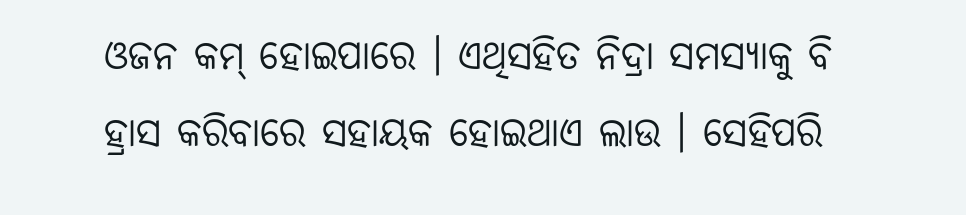ଓଜନ କମ୍ ହୋଇପାରେ । ଏଥିସହିତ ନିଦ୍ରା ସମସ୍ୟାକୁ ବି ହ୍ରାସ କରିବାରେ ସହାୟକ ହୋଇଥାଏ ଲାଉ । ସେହିପରି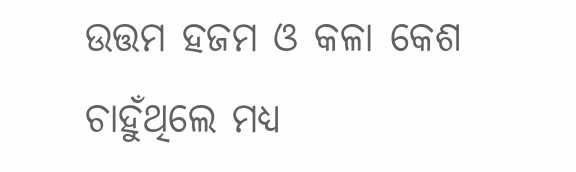ଉତ୍ତମ ହଜମ ଓ କଳା କେଶ ଚାହୁଁଥିଲେ ମଧ୍ୟ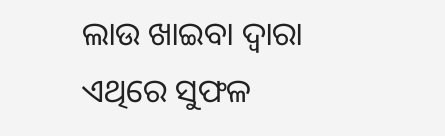ଲାଉ ଖାଇବା ଦ୍ବାରା ଏଥିରେ ସୁଫଳ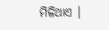ମିଳିଥାଏ ।